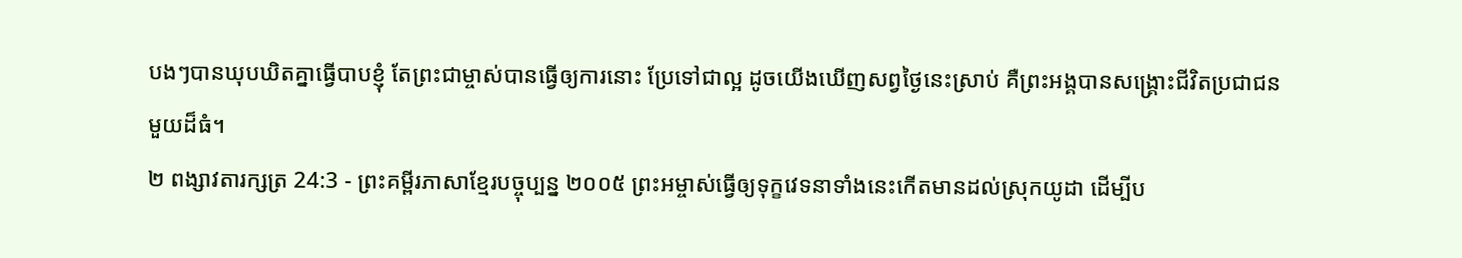បងៗបានឃុបឃិតគ្នាធ្វើបាបខ្ញុំ តែព្រះជាម្ចាស់បានធ្វើឲ្យការនោះ ប្រែទៅជាល្អ ដូចយើងឃើញសព្វថ្ងៃនេះស្រាប់ គឺព្រះអង្គបានសង្គ្រោះជីវិតប្រជាជនមួយដ៏ធំ។
២ ពង្សាវតារក្សត្រ 24:3 - ព្រះគម្ពីរភាសាខ្មែរបច្ចុប្បន្ន ២០០៥ ព្រះអម្ចាស់ធ្វើឲ្យទុក្ខវេទនាទាំងនេះកើតមានដល់ស្រុកយូដា ដើម្បីប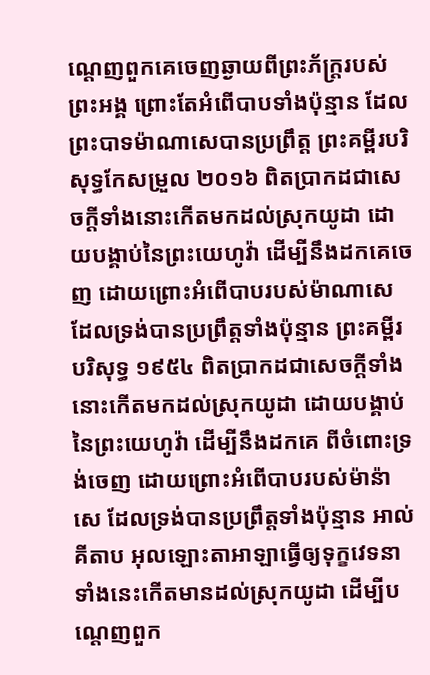ណ្ដេញពួកគេចេញឆ្ងាយពីព្រះភ័ក្ត្ររបស់ព្រះអង្គ ព្រោះតែអំពើបាបទាំងប៉ុន្មាន ដែលព្រះបាទម៉ាណាសេបានប្រព្រឹត្ត ព្រះគម្ពីរបរិសុទ្ធកែសម្រួល ២០១៦ ពិតប្រាកដជាសេចក្ដីទាំងនោះកើតមកដល់ស្រុកយូដា ដោយបង្គាប់នៃព្រះយេហូវ៉ា ដើម្បីនឹងដកគេចេញ ដោយព្រោះអំពើបាបរបស់ម៉ាណាសេ ដែលទ្រង់បានប្រព្រឹត្តទាំងប៉ុន្មាន ព្រះគម្ពីរបរិសុទ្ធ ១៩៥៤ ពិតប្រាកដជាសេចក្ដីទាំងនោះកើតមកដល់ស្រុកយូដា ដោយបង្គាប់នៃព្រះយេហូវ៉ា ដើម្បីនឹងដកគេ ពីចំពោះទ្រង់ចេញ ដោយព្រោះអំពើបាបរបស់ម៉ាន៉ាសេ ដែលទ្រង់បានប្រព្រឹត្តទាំងប៉ុន្មាន អាល់គីតាប អុលឡោះតាអាឡាធ្វើឲ្យទុក្ខវេទនាទាំងនេះកើតមានដល់ស្រុកយូដា ដើម្បីបណ្តេញពួក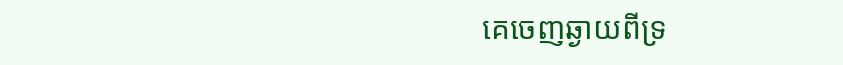គេចេញឆ្ងាយពីទ្រ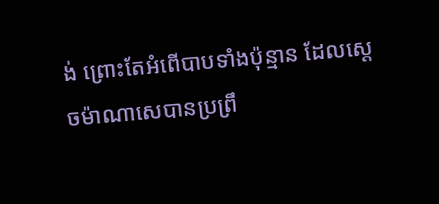ង់ ព្រោះតែអំពើបាបទាំងប៉ុន្មាន ដែលស្តេចម៉ាណាសេបានប្រព្រឹ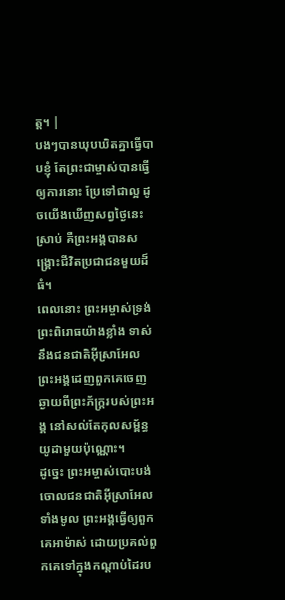ត្ត។ |
បងៗបានឃុបឃិតគ្នាធ្វើបាបខ្ញុំ តែព្រះជាម្ចាស់បានធ្វើឲ្យការនោះ ប្រែទៅជាល្អ ដូចយើងឃើញសព្វថ្ងៃនេះស្រាប់ គឺព្រះអង្គបានសង្គ្រោះជីវិតប្រជាជនមួយដ៏ធំ។
ពេលនោះ ព្រះអម្ចាស់ទ្រង់ព្រះពិរោធយ៉ាងខ្លាំង ទាស់នឹងជនជាតិអ៊ីស្រាអែល ព្រះអង្គដេញពួកគេចេញឆ្ងាយពីព្រះភ័ក្ត្ររបស់ព្រះអង្គ នៅសល់តែកុលសម្ព័ន្ធយូដាមួយប៉ុណ្ណោះ។
ដូច្នេះ ព្រះអម្ចាស់បោះបង់ចោលជនជាតិអ៊ីស្រាអែលទាំងមូល ព្រះអង្គធ្វើឲ្យពួកគេអាម៉ាស់ ដោយប្រគល់ពួកគេទៅក្នុងកណ្ដាប់ដៃរប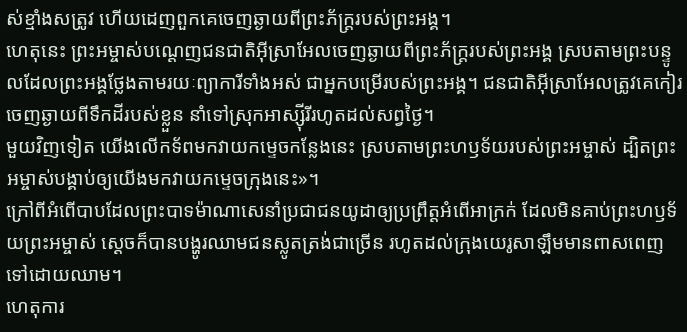ស់ខ្មាំងសត្រូវ ហើយដេញពួកគេចេញឆ្ងាយពីព្រះភ័ក្ត្ររបស់ព្រះអង្គ។
ហេតុនេះ ព្រះអម្ចាស់បណ្ដេញជនជាតិអ៊ីស្រាអែលចេញឆ្ងាយពីព្រះភ័ក្ត្ររបស់ព្រះអង្គ ស្របតាមព្រះបន្ទូលដែលព្រះអង្គថ្លែងតាមរយៈព្យាការីទាំងអស់ ជាអ្នកបម្រើរបស់ព្រះអង្គ។ ជនជាតិអ៊ីស្រាអែលត្រូវគេកៀរចេញឆ្ងាយពីទឹកដីរបស់ខ្លួន នាំទៅស្រុកអាស្ស៊ីរីរហូតដល់សព្វថ្ងៃ។
មួយវិញទៀត យើងលើកទ័ពមកវាយកម្ទេចកន្លែងនេះ ស្របតាមព្រះហឫទ័យរបស់ព្រះអម្ចាស់ ដ្បិតព្រះអម្ចាស់បង្គាប់ឲ្យយើងមកវាយកម្ទេចក្រុងនេះ»។
ក្រៅពីអំពើបាបដែលព្រះបាទម៉ាណាសេនាំប្រជាជនយូដាឲ្យប្រព្រឹត្តអំពើអាក្រក់ ដែលមិនគាប់ព្រះហឫទ័យព្រះអម្ចាស់ ស្ដេចក៏បានបង្ហូរឈាមជនស្លូតត្រង់ជាច្រើន រហូតដល់ក្រុងយេរូសាឡឹមមានពាសពេញទៅដោយឈាម។
ហេតុការ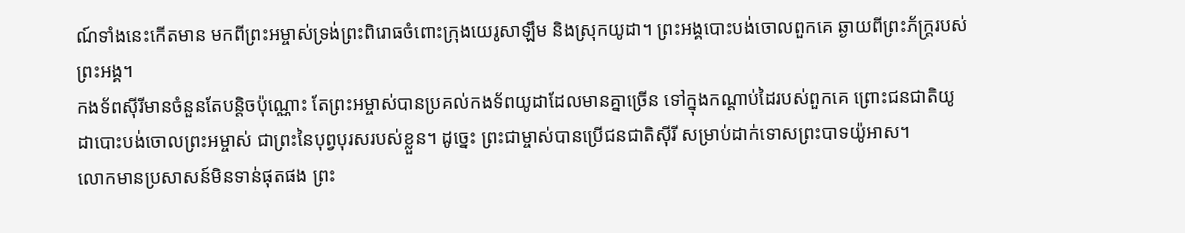ណ៍ទាំងនេះកើតមាន មកពីព្រះអម្ចាស់ទ្រង់ព្រះពិរោធចំពោះក្រុងយេរូសាឡឹម និងស្រុកយូដា។ ព្រះអង្គបោះបង់ចោលពួកគេ ឆ្ងាយពីព្រះភ័ក្ត្ររបស់ព្រះអង្គ។
កងទ័ពស៊ីរីមានចំនួនតែបន្តិចប៉ុណ្ណោះ តែព្រះអម្ចាស់បានប្រគល់កងទ័ពយូដាដែលមានគ្នាច្រើន ទៅក្នុងកណ្ដាប់ដៃរបស់ពួកគេ ព្រោះជនជាតិយូដាបោះបង់ចោលព្រះអម្ចាស់ ជាព្រះនៃបុព្វបុរសរបស់ខ្លួន។ ដូច្នេះ ព្រះជាម្ចាស់បានប្រើជនជាតិស៊ីរី សម្រាប់ដាក់ទោសព្រះបាទយ៉ូអាស។
លោកមានប្រសាសន៍មិនទាន់ផុតផង ព្រះ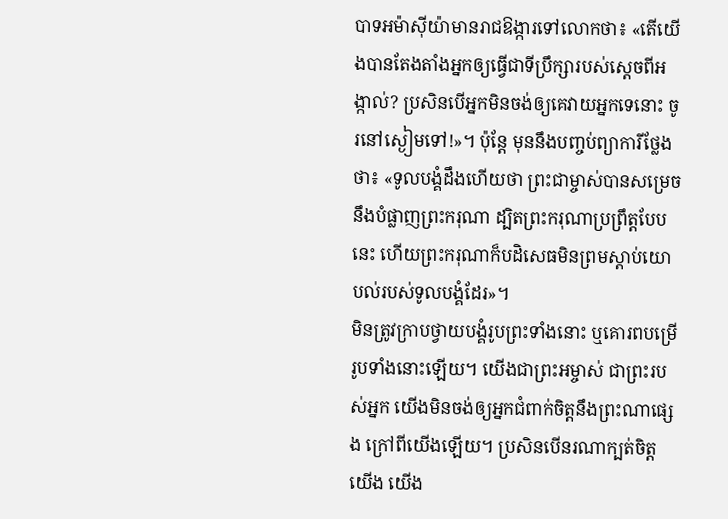បាទអម៉ាស៊ីយ៉ាមានរាជឱង្ការទៅលោកថា៖ «តើយើងបានតែងតាំងអ្នកឲ្យធ្វើជាទីប្រឹក្សារបស់ស្ដេចពីអង្កាល់? ប្រសិនបើអ្នកមិនចង់ឲ្យគេវាយអ្នកទេនោះ ចូរនៅស្ងៀមទៅ!»។ ប៉ុន្តែ មុននឹងបញ្ចប់ព្យាការីថ្លែងថា៖ «ទូលបង្គំដឹងហើយថា ព្រះជាម្ចាស់បានសម្រេចនឹងបំផ្លាញព្រះករុណា ដ្បិតព្រះករុណាប្រព្រឹត្តបែបនេះ ហើយព្រះករុណាក៏បដិសេធមិនព្រមស្ដាប់យោបល់របស់ទូលបង្គំដែរ»។
មិនត្រូវក្រាបថ្វាយបង្គំរូបព្រះទាំងនោះ ឬគោរពបម្រើរូបទាំងនោះឡើយ។ យើងជាព្រះអម្ចាស់ ជាព្រះរបស់អ្នក យើងមិនចង់ឲ្យអ្នកជំពាក់ចិត្តនឹងព្រះណាផ្សេង ក្រៅពីយើងឡើយ។ ប្រសិនបើនរណាក្បត់ចិត្តយើង យើង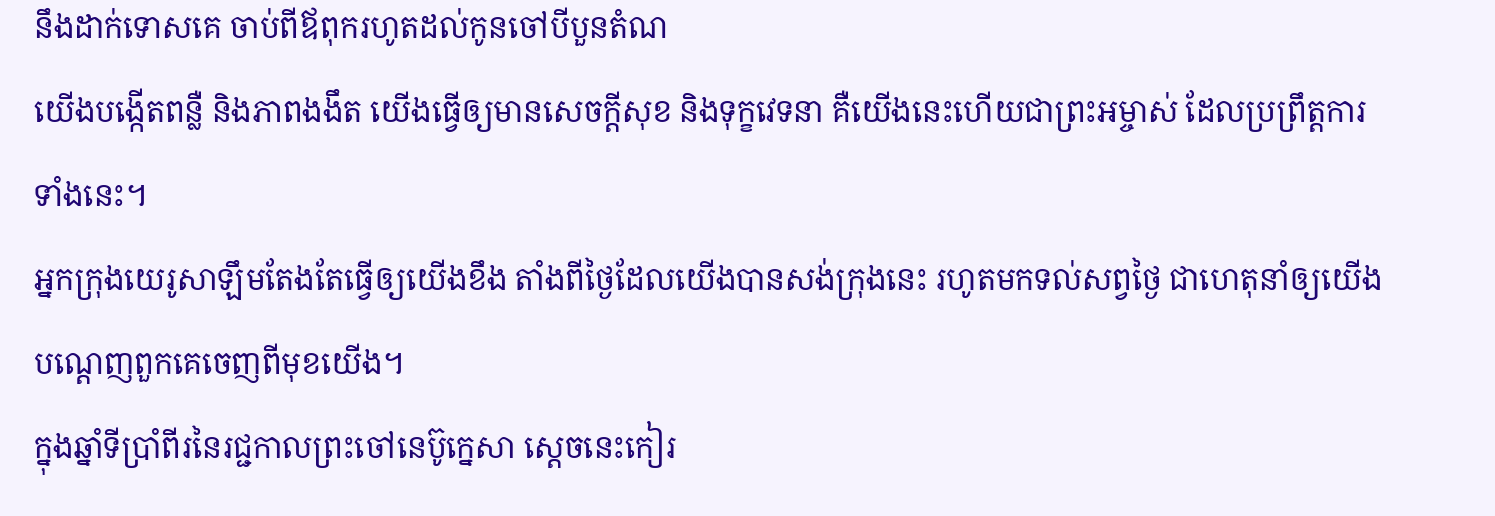នឹងដាក់ទោសគេ ចាប់ពីឪពុករហូតដល់កូនចៅបីបួនតំណ
យើងបង្កើតពន្លឺ និងភាពងងឹត យើងធ្វើឲ្យមានសេចក្ដីសុខ និងទុក្ខវេទនា គឺយើងនេះហើយជាព្រះអម្ចាស់ ដែលប្រព្រឹត្តការទាំងនេះ។
អ្នកក្រុងយេរូសាឡឹមតែងតែធ្វើឲ្យយើងខឹង តាំងពីថ្ងៃដែលយើងបានសង់ក្រុងនេះ រហូតមកទល់សព្វថ្ងៃ ជាហេតុនាំឲ្យយើងបណ្ដេញពួកគេចេញពីមុខយើង។
ក្នុងឆ្នាំទីប្រាំពីរនៃរជ្ជកាលព្រះចៅនេប៊ូក្នេសា ស្ដេចនេះកៀរ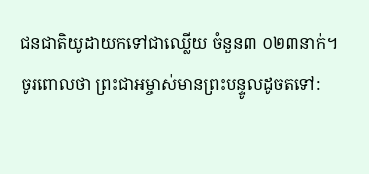ជនជាតិយូដាយកទៅជាឈ្លើយ ចំនួន៣ ០២៣នាក់។
ចូរពោលថា ព្រះជាអម្ចាស់មានព្រះបន្ទូលដូចតទៅ: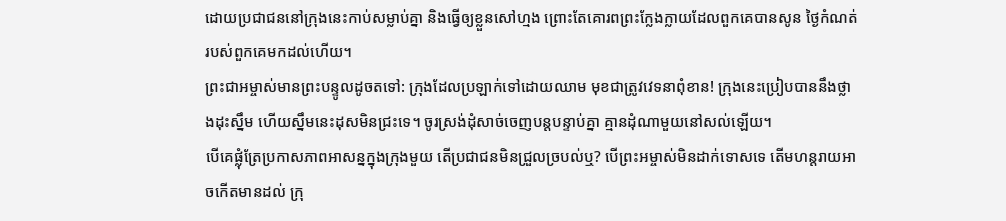ដោយប្រជាជននៅក្រុងនេះកាប់សម្លាប់គ្នា និងធ្វើឲ្យខ្លួនសៅហ្មង ព្រោះតែគោរពព្រះក្លែងក្លាយដែលពួកគេបានសូន ថ្ងៃកំណត់របស់ពួកគេមកដល់ហើយ។
ព្រះជាអម្ចាស់មានព្រះបន្ទូលដូចតទៅ: ក្រុងដែលប្រឡាក់ទៅដោយឈាម មុខជាត្រូវវេទនាពុំខាន! ក្រុងនេះប្រៀបបាននឹងថ្លាងដុះស្នឹម ហើយស្នឹមនេះដុសមិនជ្រះទេ។ ចូរស្រង់ដុំសាច់ចេញបន្តបន្ទាប់គ្នា គ្មានដុំណាមួយនៅសល់ឡើយ។
បើគេផ្លុំត្រែប្រកាសភាពអាសន្នក្នុងក្រុងមួយ តើប្រជាជនមិនជ្រួលច្របល់ឬ? បើព្រះអម្ចាស់មិនដាក់ទោសទេ តើមហន្តរាយអាចកើតមានដល់ ក្រុ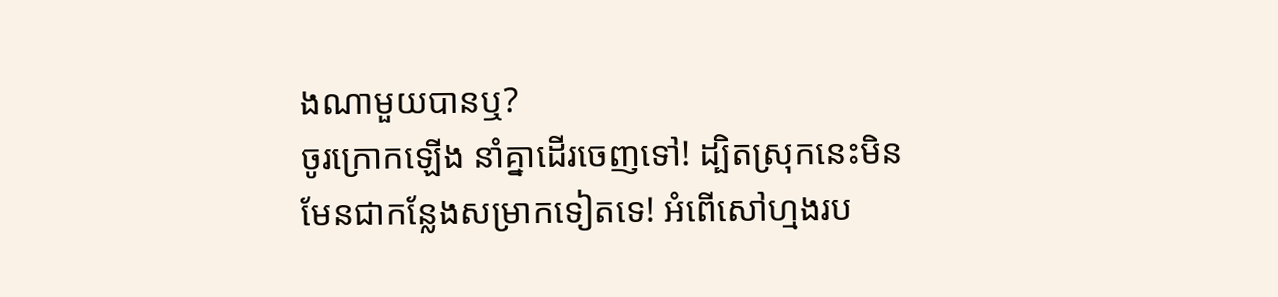ងណាមួយបានឬ?
ចូរក្រោកឡើង នាំគ្នាដើរចេញទៅ! ដ្បិតស្រុកនេះមិនមែនជាកន្លែងសម្រាកទៀតទេ! អំពើសៅហ្មងរប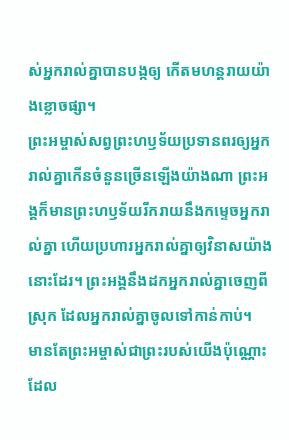ស់អ្នករាល់គ្នាបានបង្កឲ្យ កើតមហន្តរាយយ៉ាងខ្លោចផ្សា។
ព្រះអម្ចាស់សព្វព្រះហឫទ័យប្រទានពរឲ្យអ្នករាល់គ្នាកើនចំនួនច្រើនឡើងយ៉ាងណា ព្រះអង្គក៏មានព្រះហឫទ័យរីករាយនឹងកម្ទេចអ្នករាល់គ្នា ហើយប្រហារអ្នករាល់គ្នាឲ្យវិនាសយ៉ាងនោះដែរ។ ព្រះអង្គនឹងដកអ្នករាល់គ្នាចេញពីស្រុក ដែលអ្នករាល់គ្នាចូលទៅកាន់កាប់។
មានតែព្រះអម្ចាស់ជាព្រះរបស់យើងប៉ុណ្ណោះ ដែល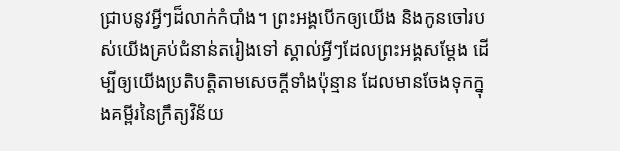ជ្រាបនូវអ្វីៗដ៏លាក់កំបាំង។ ព្រះអង្គបើកឲ្យយើង និងកូនចៅរបស់យើងគ្រប់ជំនាន់តរៀងទៅ ស្គាល់អ្វីៗដែលព្រះអង្គសម្តែង ដើម្បីឲ្យយើងប្រតិបត្តិតាមសេចក្ដីទាំងប៉ុន្មាន ដែលមានចែងទុកក្នុងគម្ពីរនៃក្រឹត្យវិន័យ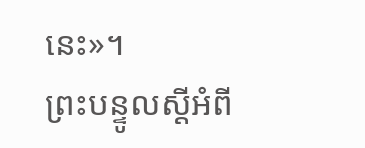នេះ»។
ព្រះបន្ទូលស្ដីអំពី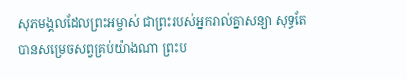សុភមង្គលដែលព្រះអម្ចាស់ ជាព្រះរបស់អ្នករាល់គ្នាសន្យា សុទ្ធតែបានសម្រេចសព្វគ្រប់យ៉ាងណា ព្រះប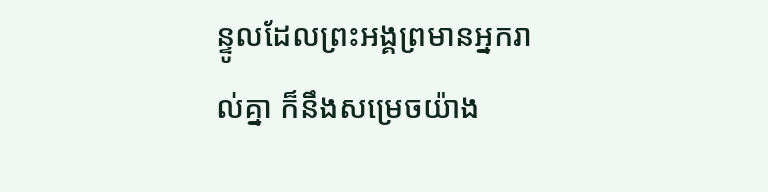ន្ទូលដែលព្រះអង្គព្រមានអ្នករាល់គ្នា ក៏នឹងសម្រេចយ៉ាង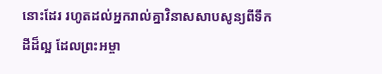នោះដែរ រហូតដល់អ្នករាល់គ្នាវិនាសសាបសូន្យពីទឹកដីដ៏ល្អ ដែលព្រះអម្ចា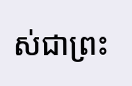ស់ជាព្រះ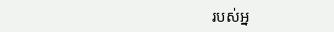របស់អ្ន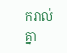ករាល់គ្នា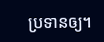ប្រទានឲ្យ។